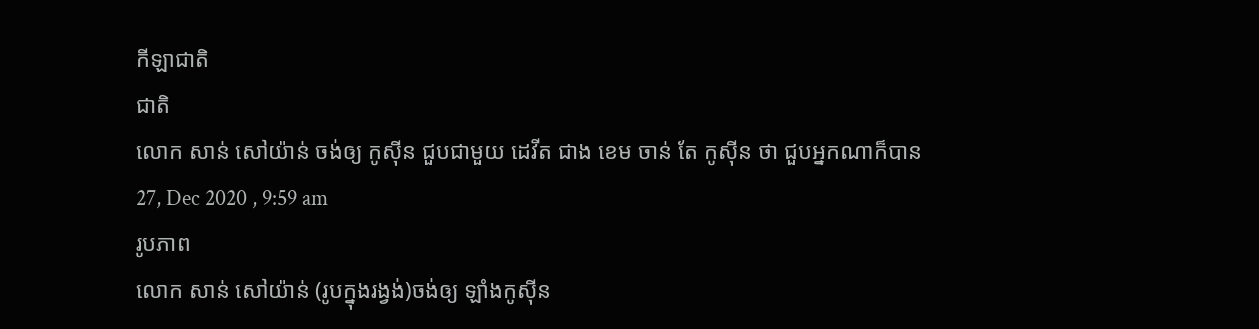កីឡាជាតិ
ជាតិ
លោក សាន់ សៅយ៉ាន់ ចង់ឲ្យ កូស៊ីន ជួបជាមួយ ដេវីត ជាង ខេម ចាន់ តែ កូស៊ីន ថា ជួបអ្នកណាក៏បាន
27, Dec 2020 , 9:59 am
រូបភាព
លោក សាន់ សៅយ៉ាន់ (រូបក្នុងរង្វង់)ចង់ឲ្យ ឡាំងកូស៊ីន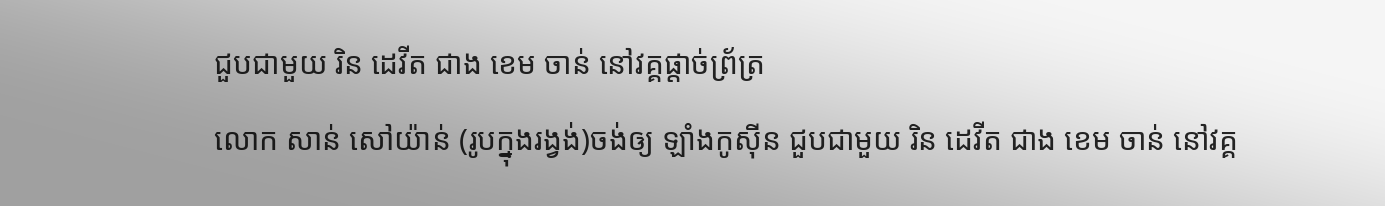ជួបជាមួយ រិន ដេវីត ជាង ខេម ចាន់ នៅវគ្គផ្តាច់ព្រ័ត្រ
លោក សាន់ សៅយ៉ាន់ (រូបក្នុងរង្វង់)ចង់ឲ្យ ឡាំងកូស៊ីន ជួបជាមួយ រិន ដេវីត ជាង ខេម ចាន់ នៅវគ្គ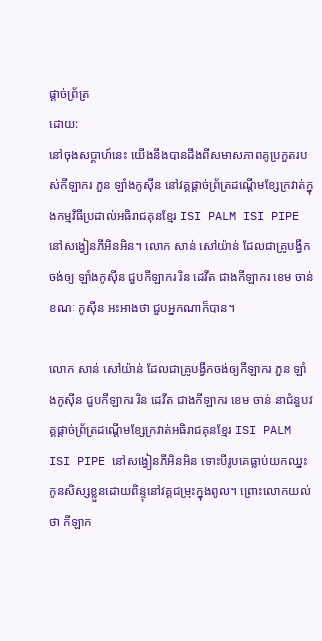ផ្តាច់ព្រ័ត្រ
ដោយ:
នៅចុងសប្តាហ៍នេះ យើងនឹងបានដឹងពីសមាសភាពគូប្រកួតរបស់កីឡាករ ភួន ឡាំងកូស៊ីន នៅវគ្គផ្តាច់ព្រ័ត្រដណ្តើមខ្សែក្រវាត់ក្នុងកម្មវិធីប្រដាល់អធិរាជគុនខ្មែរ ISI PALM ISI PIPE នៅសង្វៀនភីអិនអិន។ លោក សាន់ សៅយ៉ាន់ ដែលជាគ្រូបង្វឹកចង់ឲ្យ ឡាំងកូស៊ីន ជួបកីឡាករ រិន ដេវីត ជាងកីឡាករ ខេម ចាន់ ខណៈ កូស៊ីន អះអាងថា ជួបអ្នកណាក៏បាន។

លោក សាន់ សៅយ៉ាន់ ដែលជាគ្រូបង្វឹកចង់ឲ្យកីឡាករ ភួន ឡាំងកូស៊ីន ជួបកីឡាករ រិន ដេវីត ជាងកីឡាករ ខេម ចាន់ នាជំនួបវគ្គផ្តាច់ព្រ័ត្រដណ្តើមខ្សែក្រវាត់អធិរាជគុនខ្មែរ ISI PALM ISI PIPE នៅសង្វៀនភីអិនអិន ទោះបីរូបគេធ្លាប់យកឈ្នះកូនសិស្សខ្លួនដោយពិន្ទុនៅវគ្គជម្រុះក្នុងពូល។ ព្រោះលោកយល់ថា កីឡាក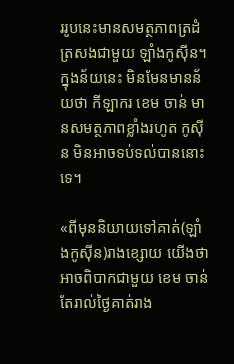ររូបនេះមានសមត្ថភាពត្រដំត្រសងជាមួយ ឡាំងកូស៊ីន។ ក្នុងន័យនេះ មិនមែនមានន័យថា កីឡាករ ខេម ចាន់ មានសមត្ថភាពខ្លាំងរហូត កូស៊ីន មិនអាចទប់ទល់បាននោះទេ។

«ពីមុននិយាយទៅគាត់(ឡាំងកូស៊ីន)រាងខ្សោយ យើងថា អាចពិបាកជាមួយ ខេម ចាន់ តែរាល់ថ្ងៃគាត់រាង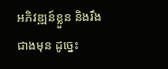អភិវឌ្ឍន៍ខ្លួន និងរឹងជាងមុន ដូច្នេះ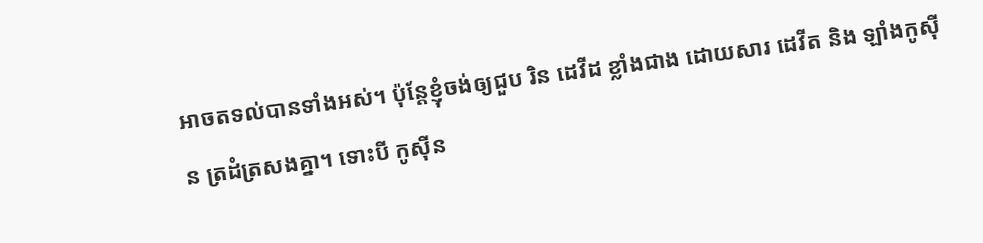អាចតទល់បានទាំងអស់។ ប៉ុន្តែខ្ញុំចង់ឲ្យជួប រិន ដេវីដ ខ្លាំងជាង ដោយសារ ដេវីត និង ឡាំងកូស៊ីន ត្រដំត្រសងគ្នា។ ទោះបី កូស៊ីន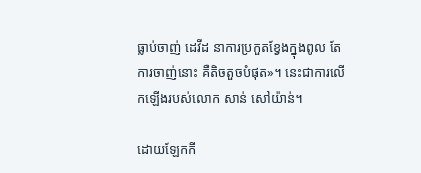ធ្លាប់ចាញ់ ដេវីដ នាការប្រកួតខ្វែងក្នុងពូល តែការចាញ់នោះ គឺតិចតួចបំផុត»។ នេះជាការលើកឡើងរបស់លោក សាន់ សៅយ៉ាន់។

ដោយឡែកកី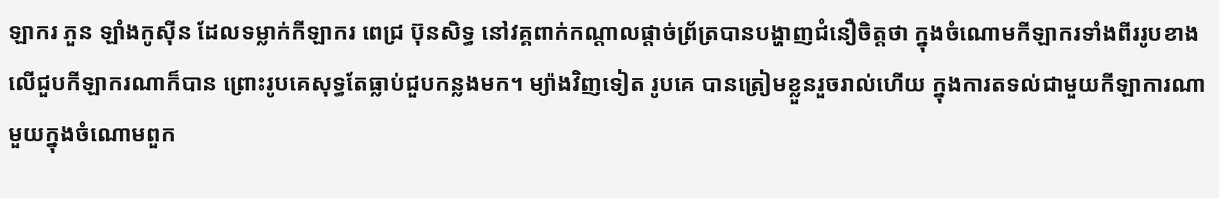ឡាករ ភួន ឡាំងកូស៊ីន ដែលទម្លាក់កីឡាករ ពេជ្រ ប៊ុនសិទ្ធ នៅវគ្គពាក់កណ្តាលផ្តាច់ព្រ័ត្របានបង្ហាញជំនឿចិត្តថា ក្នុងចំណោមកីឡាករទាំងពីររូបខាងលើជួបកីឡាករណាក៏បាន ព្រោះរូបគេសុទ្ធតែធ្លាប់ជួបកន្លងមក។ ម្យ៉ាងវិញទៀត រូបគេ បានត្រៀមខ្លួនរួចរាល់ហើយ ក្នុងការតទល់ជាមួយកីឡាការណាមួយក្នុងចំណោមពួក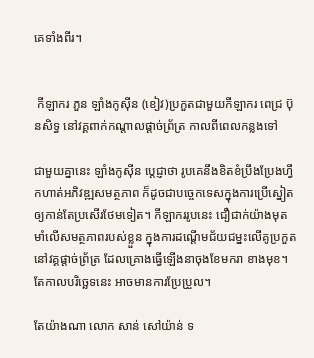គេទាំងពីរ។


 កីឡាករ ភួន ឡាំងកូស៊ីន (ខៀវ)ប្រកួតជាមួយកីឡាករ ពេជ្រ ប៊ុនសិទ្ធ នៅវគ្គពាក់កណ្តាលផ្តាច់ព្រ័ត្រ កាលពីពេលកន្លងទៅ

ជាមួយគ្នានេះ ឡាំងកូស៊ីន ប្តេជ្ញាថា រូបគេនឹងខិតខំប្រឹងប្រែងហ្វឹកហាត់អភិវឌ្ឍសមត្ថភាព ក៏ដូចជាបច្ចេកទេសក្នុងការប្រើស្នៀតឲ្យកាន់តែប្រសើរថែមទៀត។ កីឡាកររូបនេះ ជឿជាក់យ៉ាងមុតមាំលើសមត្ថភាពរបស់ខ្លួន ក្នុងការដណ្តើមជ័យជម្នះលើគូប្រកួតនៅវគ្គផ្តាច់ព្រ័ត្រ ដែលគ្រោងធ្វើឡើងនាចុងខែមករា ខាងមុខ។ តែកាលបរិច្ឆេទនេះ អាចមានការប្រែប្រួល។

តែយ៉ាងណា លោក សាន់ សៅយ៉ាន់ ទ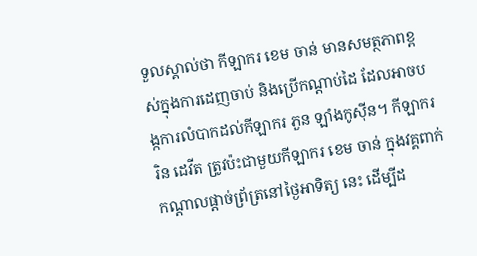ទួលស្គាល់ថា កីឡាករ ខេម ចាន់ មានសមត្ថភាពខ្ពស់ក្នុងការដេញចាប់ និងប្រើកណ្តាប់ដៃ ដែលអាចបង្កការលំបាកដល់កីឡាករ ភួន ឡាំងកូស៊ីន។ កីឡាករ រិន ដេវីត ត្រូវប៉ះជាមួយកីឡាករ ខេម ចាន់ ក្នុងវគ្គពាក់កណ្តាលផ្តាច់ព្រ័ត្រនៅថ្ងៃអាទិត្យ នេះ ដើម្បីដ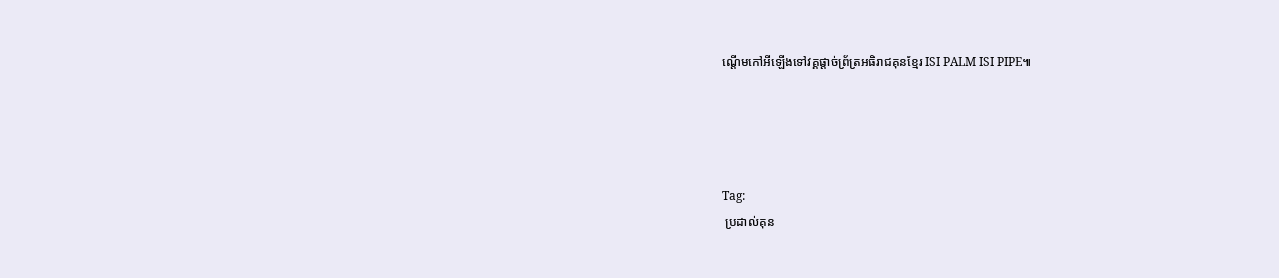ណ្តើមកៅអីឡើងទៅវគ្គផ្តាច់ព្រ័ត្រអធិរាជគុនខ្មែរ ISI PALM ISI PIPE៕




Tag:
 ប្រដាល់គុន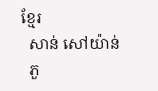ខ្មែរ
  សាន់ សៅយ៉ាន់
  ភួ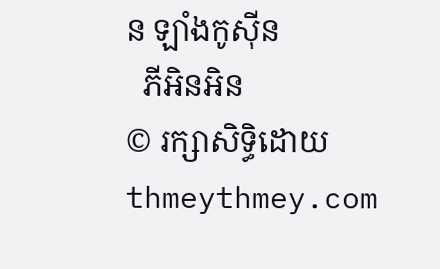ន ឡាំងកូស៊ីន
  ភីអិនអិន
© រក្សាសិទ្ធិដោយ thmeythmey.com